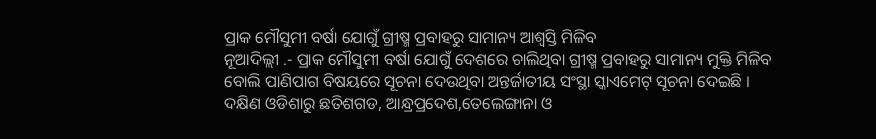ପ୍ରାକ ମୌସୁମୀ ବର୍ଷା ଯୋଗୁଁ ଗ୍ରୀଷ୍ମ ପ୍ରବାହରୁ ସାମାନ୍ୟ ଆଶ୍ୱସ୍ତି ମିଳିବ
ନୂଆଦିଲ୍ଲୀ .- ପ୍ରାକ ମୌସୁମୀ ବର୍ଷା ଯୋଗୁଁ ଦେଶରେ ଚାଲିଥିବା ଗ୍ରୀଷ୍ମ ପ୍ରବାହରୁ ସାମାନ୍ୟ ମୁକ୍ତି ମିଳିବ ବୋଲି ପାଣିପାଗ ବିଷୟରେ ସୂଚନା ଦେଉଥିବା ଅନ୍ତର୍ଜାତୀୟ ସଂସ୍ଥା ସ୍କାଏମେଟ୍ ସୂଚନା ଦେଇଛି । ଦକ୍ଷିଣ ଓଡିଶାରୁ ଛତିଶଗଡ, ଆନ୍ଧ୍ରପ୍ରଦେଶ,ତେଲେଙ୍ଗାନା ଓ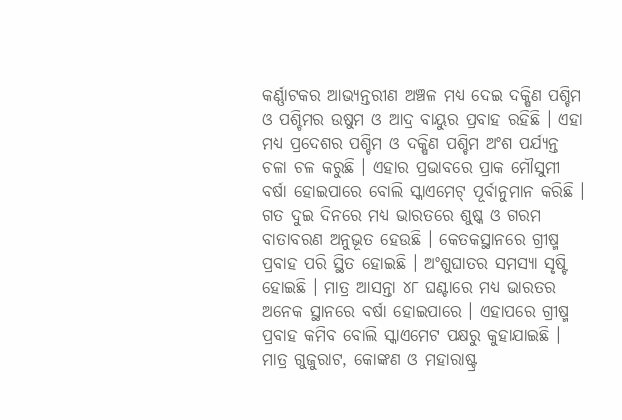କର୍ଣ୍ଣାଟକର ଆଭ୍ୟନ୍ତରୀଣ ଅଞ୍ଚଳ ମଧ୍ୟ ଦେଇ ଦକ୍ଷିଣ ପଶ୍ଚିମ ଓ ପଶ୍ଚିମର ଉଷୁମ ଓ ଆଦ୍ର ବାୟୁର ପ୍ରବାହ ରହିଛି । ଏହା ମଧ୍ୟ ପ୍ରଦେଶର ପଶ୍ଚିମ ଓ ଦକ୍ଷିଣ ପଶ୍ଚିମ ଅଂଶ ପର୍ଯ୍ୟନ୍ତ ଚଳା ଚଳ କରୁଛି । ଏହାର ପ୍ରଭାବରେ ପ୍ରାକ ମୌସୁମୀ ବର୍ଷା ହୋଇପାରେ ବୋଲି ସ୍କାଏମେଟ୍ ପୂର୍ବାନୁମାନ କରିଛି ।
ଗତ ଦୁଇ ଦିନରେ ମଧ୍ୟ ଭାରତରେ ଶୁଷ୍କ ଓ ଗରମ ବାତାବରଣ ଅନୁଭୂତ ହେଉଛି । କେତକସ୍ଥାନରେ ଗ୍ରୀଷ୍ମ ପ୍ରବାହ ପରି ସ୍ଥିତ ହୋଇଛି । ଅଂଶୁଘାତର ସମସ୍ୟା ସୃଷ୍ଟି ହୋଇଛି । ମାତ୍ର ଆସନ୍ତା ୪୮ ଘଣ୍ଟାରେ ମଧ୍ୟ ଭାରତର ଅନେକ ସ୍ଥାନରେ ବର୍ଷା ହୋଇପାରେ । ଏହାପରେ ଗ୍ରୀଷ୍ମ ପ୍ରବାହ କମିବ ବୋଲି ସ୍କାଏମେଟ ପକ୍ଷରୁ କୁହାଯାଇଛି ।
ମାତ୍ର ଗୁଜୁରାଟ, କୋଙ୍କଣ ଓ ମହାରାଷ୍ଟ୍ର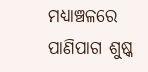ମଧ୍ୟାଞ୍ଚଳରେ ପାଣିପାଗ ଶୁଷ୍କ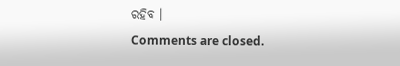ରହିବ ।
Comments are closed.